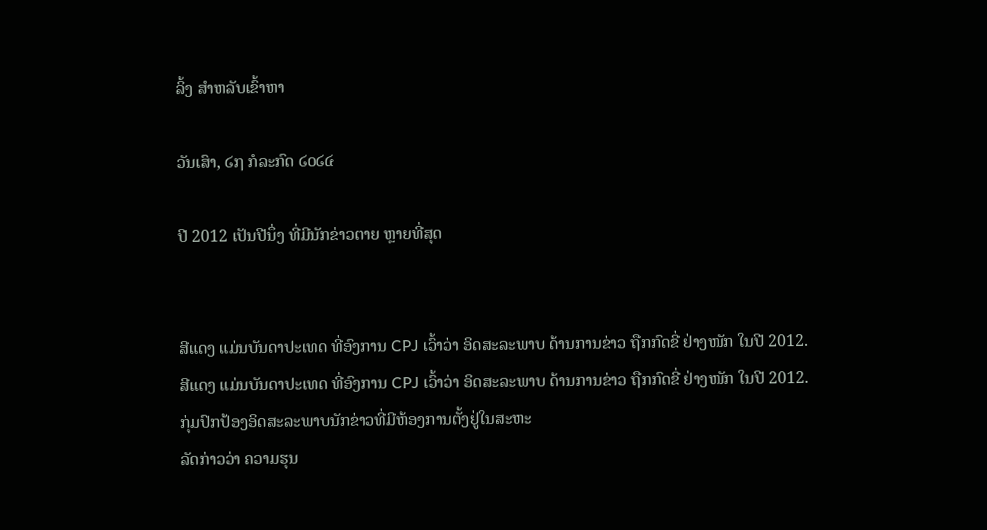ລິ້ງ ສຳຫລັບເຂົ້າຫາ

ວັນເສົາ, ໒໗ ກໍລະກົດ ໒໐໒໔

ປີ 2012 ເປັນປີນຶ່ງ ທີ່ມີນັກຂ່າວຕາຍ ຫຼາຍທີ່ສຸດ


ສີແດງ ແມ່ນບັນດາປະເທດ ທີ່ອົງການ CPJ ເວົ້າວ່າ ອິດສະລະພາບ ດ້ານການຂ່າວ ຖືກກົດຂີ່ ຢ່າງໜັກ ໃນປີ 2012.
ສີແດງ ແມ່ນບັນດາປະເທດ ທີ່ອົງການ CPJ ເວົ້າວ່າ ອິດສະລະພາບ ດ້ານການຂ່າວ ຖືກກົດຂີ່ ຢ່າງໜັກ ໃນປີ 2012.
ກຸ່ມປົກປ້ອງອິດສະລະພາບນັກຂ່າວທີ່ມີຫ້ອງການຕັ້ງຢູ່ໃນສະຫະ
ລັດກ່າວວ່າ ຄວາມຮຸນ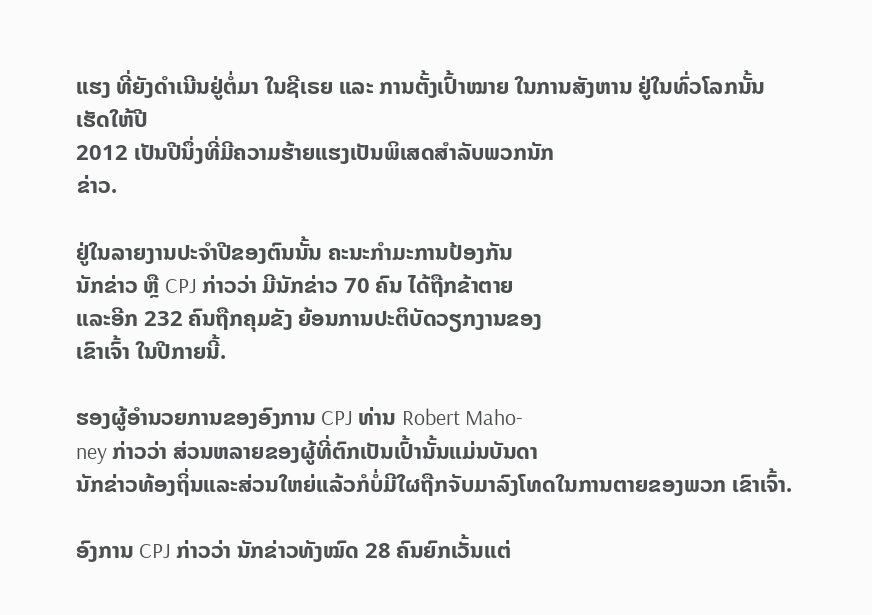ແຮງ ທີ່ຍັງດຳເນີນຢູ່ຕໍ່ມາ ໃນຊີເຣຍ ແລະ ການຕັ້ງເປົ້າໝາຍ ໃນການສັງຫານ ຢູ່ໃນທົ່ວໂລກນັ້ນ ເຮັດໃຫ້ປີ
2012 ເປັນປີນຶ່ງທີ່ມີຄວາມຮ້າຍແຮງເປັນພິເສດສຳລັບພວກນັກ
ຂ່າວ.

ຢູ່ໃນລາຍງານປະຈໍາປີຂອງຕົນນັ້ນ ຄະນະກໍາມະການປ້ອງກັນ
ນັກຂ່າວ ຫຼື CPJ ກ່າວວ່າ ມີນັກຂ່າວ 70 ຄົນ ໄດ້ຖືກຂ້າຕາຍ
ແລະອີກ 232 ຄົນຖືກຄຸມຂັງ ຍ້ອນການປະຕິບັດວຽກງານຂອງ
ເຂົາເຈົ້າ ໃນປີກາຍນີ້.

ຮອງຜູ້ອໍານວຍການຂອງອົງການ CPJ ທ່ານ Robert Maho-
ney ກ່າວວ່າ ສ່ວນຫລາຍຂອງຜູ້ທີ່ຕົກເປັນເປົ້ານັ້ນແມ່ນບັນດາ
ນັກຂ່າວທ້ອງຖິ່ນແລະສ່ວນໃຫຍ່ແລ້ວກໍບໍ່ມີໃຜຖືກຈັບມາລົງໂທດໃນການຕາຍຂອງພວກ ເຂົາເຈົ້າ.

ອົງການ CPJ ກ່າວວ່າ ນັກຂ່າວທັງໝົດ 28 ຄົນຍົກເວັ້ນແຕ່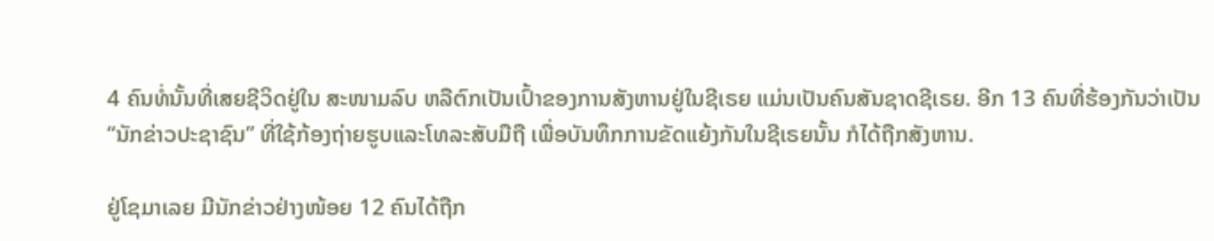4 ຄົນທໍ່ນັ້ນທີ່ເສຍຊີວິດຢູ່ໃນ ສະໜາມລົບ ຫລືຕົກເປັນເປົ້າຂອງການສັງຫານຢູ່ໃນຊີເຣຍ ແມ່ນເປັນຄົນສັນຊາດຊີເຣຍ. ອີກ 13 ຄົນທີ່ຮ້ອງກັນວ່າເປັນ “ນັກຂ່າວປະຊາຊົນ” ທີ່ໃຊ້ກ້ອງຖ່າຍຮູບແລະໂທລະສັບມືຖື ເພື່ອບັນທຶກການຂັດແຍ້ງກັນໃນຊີເຣຍນັ້ນ ກໍໄດ້ຖືກສັງຫານ.

ຢູ່ໂຊມາເລຍ ມີນັກຂ່າວຢ່າງໜ້ອຍ 12 ຄົນໄດ້ຖືກ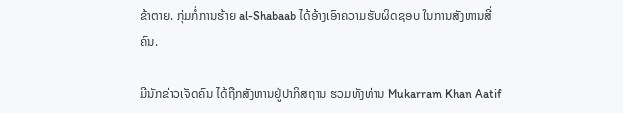ຂ້າຕາຍ. ກຸ່ມກໍ່ການຮ້າຍ al-Shabaab ໄດ້ອ້າງເອົາຄວາມຮັບຜິດຊອບ ໃນການສັງຫານສີ່ຄົນ.

ມີນັກຂ່າວເຈັດຄົນ ໄດ້ຖືກສັງຫານຢູ່ປາກິສຖານ ຮວມທັງທ່ານ Mukarram Khan Aatif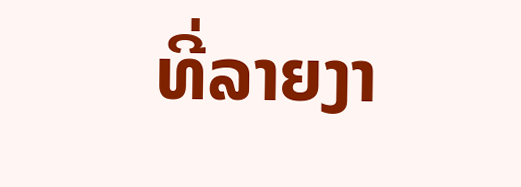ທີ່ລາຍງາ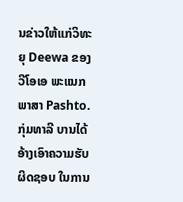ນຂ່າວໃຫ້ແກ່ວິທະຍຸ Deewa ຂອງວີໂອເອ ພະແນກພາສາ Pashto. ກຸ່ມທາລີ ບານໄດ້ອ້າງເອົາຄວາມຮັບຜິດຊອບ ໃນການ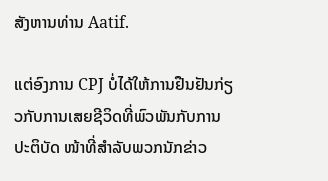ສັງຫານທ່ານ Aatif.

ແຕ່ອົງການ CPJ ບໍ່ໄດ້ໃຫ້ການຢືນຢັນກ່ຽວກັບການເສຍຊີວິດທີ່ພົວພັນກັບການປະຕິບັດ ໜ້າທີ່ສຳລັບພວກນັກຂ່າວ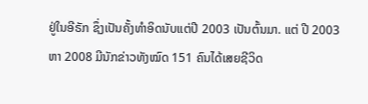ຢູ່ໃນອີຣັກ ຊຶ່ງເປັນຄັ້ງທໍາອິດນັບແຕ່ປີ 2003 ເປັນຕົ້ນມາ. ແຕ່ ປີ 2003 ຫາ 2008 ມີນັກຂ່າວທັງໝົດ 151 ຄົນໄດ້ເສຍຊີວິດ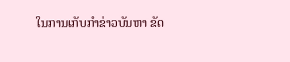ໃນການເກັບກຳຂ່າວບັນຫາ ຂັດ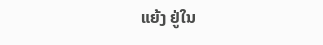ແຍ້ງ ຢູ່ໃນ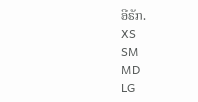ອີຣັກ.
XS
SM
MD
LG